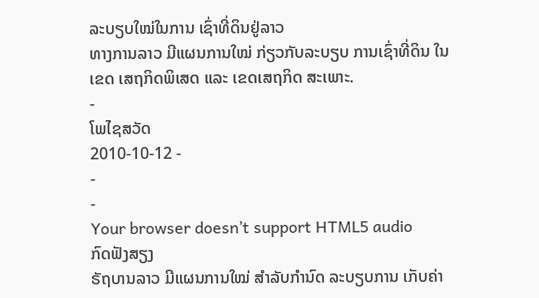ລະບຽບໃໝ່ໃນການ ເຊົ່າທີ່ດິນຢູ່ລາວ
ທາງການລາວ ມີແຜນການໃໝ່ ກ່ຽວກັບລະບຽບ ການເຊົ່າທີ່ດິນ ໃນເຂດ ເສຖກິດພິເສດ ແລະ ເຂດເສຖກິດ ສະເພາະ.
-
ໂພໄຊສວັດ
2010-10-12 -
-
-
Your browser doesn’t support HTML5 audio
ກົດຟັງສຽງ
ຣັຖບານລາວ ມີແຜນການໃໝ່ ສຳລັບກຳນົດ ລະບຽບການ ເກັບຄ່າ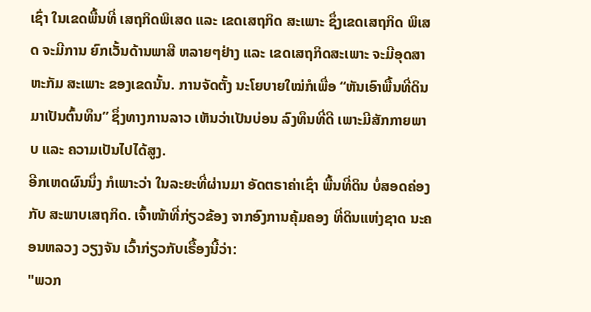ເຊົ່າ ໃນເຂດພື້ນທີ່ ເສຖກິດພິເສດ ແລະ ເຂດເສຖກິດ ສະເພາະ ຊຶ່ງເຂດເສຖກິດ ພິເສດ ຈະມີການ ຍົກເວັ້ນດ້ານພາສີ ຫລາຍໆຢ່າງ ແລະ ເຂດເສຖກິດສະເພາະ ຈະມີອຸດສາຫະກັມ ສະເພາະ ຂອງເຂດນັ້ນ. ການຈັດຕັ້ງ ນະໂຍບາຍໃໝ່ກໍເພື່ອ “ຫັນເອົາພື້ນທີ່ດິນ ມາເປັນຕົ້ນທຶນ” ຊຶ່ງທາງການລາວ ເຫັນວ່າເປັນບ່ອນ ລົງທຶນທີ່ດີ ເພາະມີສັກກາຍພາບ ແລະ ຄວາມເປັນໄປໄດ້ສູງ.
ອີກເຫດຜົນນຶ່ງ ກໍເພາະວ່າ ໃນລະຍະທີ່ຜ່ານມາ ອັດຕຣາຄ່າເຊົ່າ ພື້ນທີ່ດິນ ບໍ່ສອດຄ່ອງກັບ ສະພາບເສຖກິດ. ເຈົ້າໜ້າທີ່ກ່ຽວຂ້ອງ ຈາກອົງການຄຸ້ມຄອງ ທີ່ດິນແຫ່ງຊາດ ນະຄອນຫລວງ ວຽງຈັນ ເວົ້າກ່ຽວກັບເຣື້ອງນີ້ວ່າ:
"ພວກ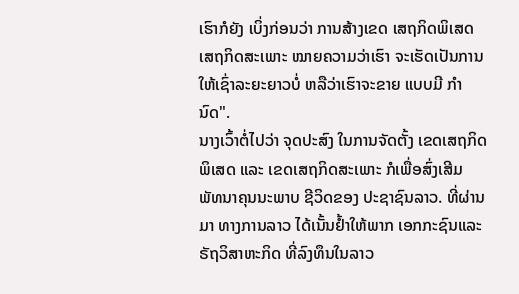ເຮົາກໍຍັງ ເບິ່ງກ່ອນວ່າ ການສ້າງເຂດ ເສຖກິດພິເສດ ເສຖກິດສະເພາະ ໝາຍຄວາມວ່າເຮົາ ຈະເຮັດເປັນການ ໃຫ້ເຊົ່າລະຍະຍາວບໍ່ ຫລືວ່າເຮົາຈະຂາຍ ແບບມີ ກຳນົດ".
ນາງເວົ້າຕໍ່ໄປວ່າ ຈຸດປະສົງ ໃນການຈັດຕັ້ງ ເຂດເສຖກິດພິເສດ ແລະ ເຂດເສຖກິດສະເພາະ ກໍເພື່ອສົ່ງເສີມ ພັທນາຄຸນນະພາບ ຊີວິດຂອງ ປະຊາຊົນລາວ. ທີ່ຜ່ານມາ ທາງການລາວ ໄດ້ເນັ້ນຢ້ຳໃຫ້ພາກ ເອກກະຊົນແລະ ຣັຖວິສາຫະກິດ ທີ່ລົງທຶນໃນລາວ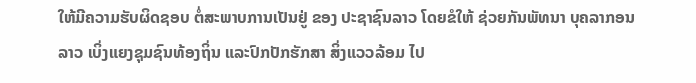ໃຫ້ມີຄວາມຮັບຜິດຊອບ ຕໍ່ສະພາບການເປັນຢູ່ ຂອງ ປະຊາຊົນລາວ ໂດຍຂໍໃຫ້ ຊ່ວຍກັນພັທນາ ບຸຄລາກອນລາວ ເບິ່ງແຍງຊຸມຊົນທ້ອງຖິ່ນ ແລະປົກປັກຮັກສາ ສິ່ງແວວລ້ອມ ໄປ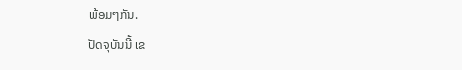ພ້ອມໆກັນ.
ປັດຈຸບັນນີ້ ເຂ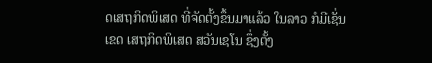ດເສຖກິດພິເສດ ທີ່ຈັດຕັ້ງຂຶ້ນມາແລ້ວ ໃນລາວ ກໍມີເຊັ່ນເຂດ ເສຖກິດພິເສດ ສວັນເຊໂນ ຊຶ່ງຕັ້ງ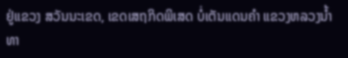ຢູ່ແຂວງ ສວັນນະເຂດ, ເຂດເສຖກິດພິເສດ ບໍ່ເຕັນແດນຄຳ ແຂວງຫລວງນ້ຳທາ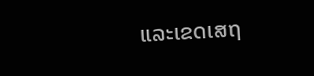ແລະເຂດເສຖ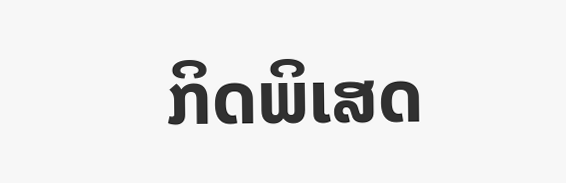ກິດພິເສດ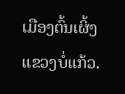ເມືອງຕົ້ນເຜິ້ງ ແຂວງບໍ່ແກ້ວ.